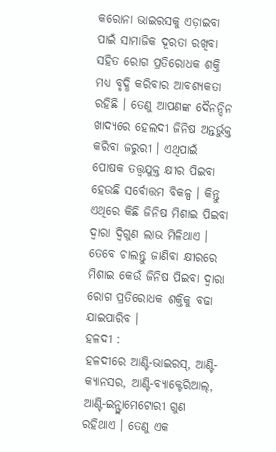କରୋନା ଭାଇରସକୁ ଏଡ଼ାଇବା ପାଇଁ ସାମାଜିକ ଦୂରତା ରଖିବା ସହିତ ରୋଗ ପ୍ରତିରୋଧକ ଶକ୍ତି ମଧ୍ୟ ବୃଦ୍ଧି କରିବାର ଆବଶ୍ୟକତା ରହିଛି । ତେଣୁ ଆପଣଙ୍କ ଦୈନନ୍ଦିନ ଖାଦ୍ୟରେ ହେଲଦୀ ଜିନିଷ ଅନ୍ତର୍ଭୁକ୍ତ କରିବା ଜରୁରୀ । ଏଥିପାଇଁ ପୋଷକ ତତ୍ତ୍ୱଯୁକ୍ତ କ୍ଷୀର ପିଇବା ହେଉଛି ସର୍ବୋତ୍ତମ ବିକଳ୍ପ । କିନ୍ତୁ ଏଥିରେ କିଛି ଜିନିଷ ମିଶାଇ ପିଇବା ଦ୍ୱାରା ଦ୍ୱିଗୁଣ ଲାଭ ମିଳିଥାଏ । ତେବେ ଚାଲନ୍ତୁ ଜାଣିବା କ୍ଷୀରରେ ମିଶାଇ କେଉଁ ଜିନିଷ ପିଇବା ଦ୍ୱାରା ରୋଗ ପ୍ରତିରୋଧକ ଶକ୍ତିକୁ ବଢା ଯାଇପାରିବ ।
ହଳଦୀ :
ହଳଦୀରେ ଆଣ୍ଟି-ଭାଇରସ୍, ଆଣ୍ଟି-କ୍ୟାନସର, ଆଣ୍ଟି-ବ୍ୟାକ୍ଟେରିଆଲ୍, ଆଣ୍ଟି-ଇନ୍ଫ୍ଲାମେଟୋରୀ ଗୁଣ ରହିଥାଏ । ତେଣୁ ଏକ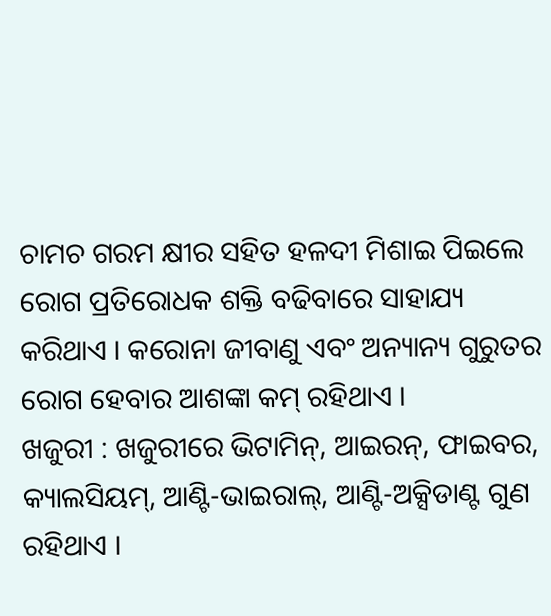ଚାମଚ ଗରମ କ୍ଷୀର ସହିତ ହଳଦୀ ମିଶାଇ ପିଇଲେ ରୋଗ ପ୍ରତିରୋଧକ ଶକ୍ତି ବଢିବାରେ ସାହାଯ୍ୟ କରିଥାଏ । କରୋନା ଜୀବାଣୁ ଏବଂ ଅନ୍ୟାନ୍ୟ ଗୁରୁତର ରୋଗ ହେବାର ଆଶଙ୍କା କମ୍ ରହିଥାଏ ।
ଖଜୁରୀ : ଖଜୁରୀରେ ଭିଟାମିନ୍, ଆଇରନ୍, ଫାଇବର, କ୍ୟାଲସିୟମ୍, ଆଣ୍ଟି-ଭାଇରାଲ୍, ଆଣ୍ଟି-ଅକ୍ସିଡାଣ୍ଟ ଗୁଣ ରହିଥାଏ ।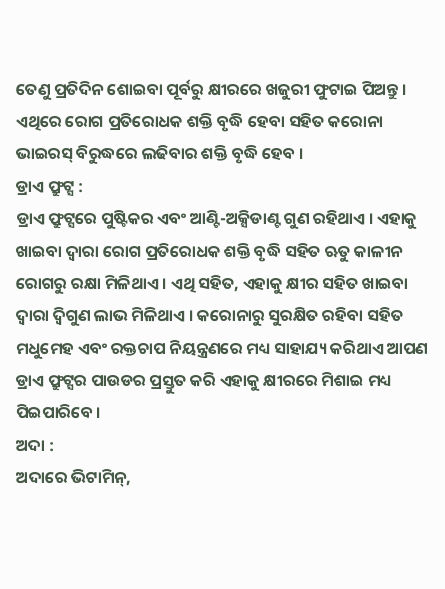ତେଣୁ ପ୍ରତିଦିନ ଶୋଇବା ପୂର୍ବରୁ କ୍ଷୀରରେ ଖଜୁରୀ ଫୁଟାଇ ପିଅନ୍ତୁ । ଏଥିରେ ରୋଗ ପ୍ରତିରୋଧକ ଶକ୍ତି ବୃଦ୍ଧି ହେବା ସହିତ କରୋନା ଭାଇରସ୍ ବିରୁଦ୍ଧରେ ଲଢିବାର ଶକ୍ତି ବୃଦ୍ଧି ହେବ ।
ଡ୍ରାଏ ଫ୍ରୁଟ୍ସ :
ଡ୍ରାଏ ଫ୍ରୁଟ୍ସରେ ପୁଷ୍ଟିକର ଏବଂ ଆଣ୍ଟି-ଅକ୍ସିଡାଣ୍ଟ ଗୁଣ ରହିଥାଏ । ଏହାକୁ ଖାଇବା ଦ୍ୱାରା ରୋଗ ପ୍ରତିରୋଧକ ଶକ୍ତି ବୃଦ୍ଧି ସହିତ ଋତୁ କାଳୀନ ରୋଗରୁ ରକ୍ଷା ମିଳିଥାଏ । ଏଥି ସହିତ, ଏହାକୁ କ୍ଷୀର ସହିତ ଖାଇବା ଦ୍ୱାରା ଦ୍ୱିଗୁଣ ଲାଭ ମିଳିଥାଏ । କରୋନାରୁ ସୁରକ୍ଷିତ ରହିବା ସହିତ ମଧୁମେହ ଏବଂ ରକ୍ତଚାପ ନିୟନ୍ତ୍ରଣରେ ମଧ୍ୟ ସାହାଯ୍ୟ କରିଥାଏ ଆପଣ ଡ୍ରାଏ ଫ୍ରୁଟ୍ସର ପାଉଡର ପ୍ରସ୍ତୁତ କରି ଏହାକୁ କ୍ଷୀରରେ ମିଶାଇ ମଧ୍ୟ ପିଇପାରିବେ ।
ଅଦା :
ଅଦାରେ ଭିଟାମିନ୍,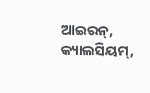ଆଇରନ୍, କ୍ୟାଲସିୟମ୍,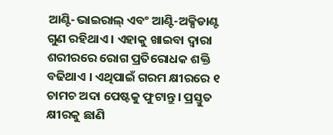ଆଣ୍ଟି-ଭାଇରାଲ୍ ଏବଂ ଆଣ୍ଟି-ଅକ୍ସିଡାଣ୍ଟ ଗୁଣ ରହିଥାଏ । ଏହାକୁ ଖାଇବା ଦ୍ୱାରା ଶରୀରରେ ରୋଗ ପ୍ରତିରୋଧକ ଶକ୍ତି ବଢିଥାଏ । ଏଥିପାଇଁ ଗରମ କ୍ଷୀରରେ ୧ ଚାମଚ ଅଦା ପେଷ୍ଟକୁ ଫୁଟାନ୍ତୁ । ପ୍ରସ୍ତୁତ କ୍ଷୀରକୁ ଛାଣି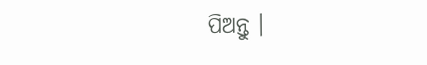ପିଅନ୍ତୁ ।